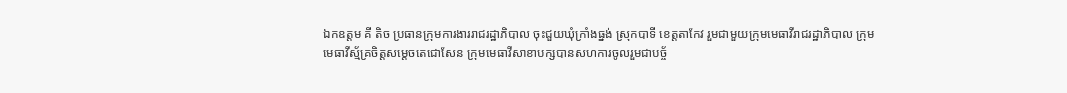ឯកឧត្តម គី តិច ប្រធានក្រុមការងាររាជរដ្ឋាភិបាល ចុះជួយឃុំក្រាំងធ្នង់ ស្រុកបាទី ខេត្តតាកែវ រួមជាមួយក្រុមមេធាវីរាជរដ្ឋាភិបាល ក្រុមមេធាវីស្ម័គ្រចិត្តសម្តេចតេជោសែន ក្រុមមេធាវីសាខាបក្សបានសហការចូលរួមជាបច្ច័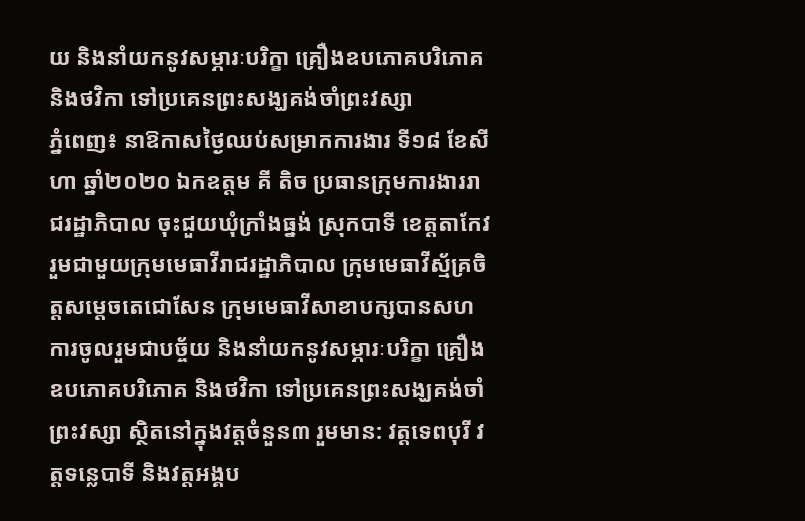យ និងនាំយកនូវសម្ភារៈបរិក្ខា គ្រឿងឧបភោគបរិភោគ និងថវិកា ទៅប្រគេនព្រះសង្ឃគង់ចាំព្រះវស្សា
ភ្នំពេញ៖ នាឱកាសថ្ងៃឈប់សម្រាកការងារ ទី១៨ ខែសីហា ឆ្នាំ២០២០ ឯកឧត្តម គី តិច ប្រធានក្រុមការងាររាជរដ្ឋាភិបាល ចុះជួយឃុំក្រាំងធ្នង់ ស្រុកបាទី ខេត្តតាកែវ រួមជាមួយក្រុមមេធាវីរាជរដ្ឋាភិបាល ក្រុមមេធាវីស្ម័គ្រចិត្តសម្តេចតេជោសែន ក្រុមមេធាវីសាខាបក្សបានសហការចូលរួមជាបច្ច័យ និងនាំយកនូវសម្ភារៈបរិក្ខា គ្រឿងឧបភោគបរិភោគ និងថវិកា ទៅប្រគេនព្រះសង្ឃគង់ចាំព្រះវស្សា ស្ថិតនៅក្នុងវត្តចំនួន៣ រួមមាន: វត្តទេពបុរី វត្តទន្លេបាទី និងវត្តអង្គប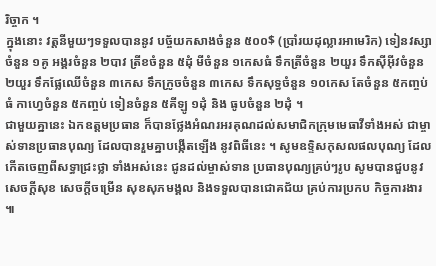រិច្ចាក ។
ក្នុងនោះ វត្តនីមួយៗទទួលបាននូវ បច្ច័យកសាងចំនួន ៥០០$ (ប្រាំរយដុល្លារអាមេរិក) ទៀនវស្សាចំនួន ១គូ អង្គរចំនួន ២បាវ ត្រីខចំនួន ៥ដុំ មីចំនួន ១កេសធំ ទឹកត្រីចំនួន ២យួរ ទឹកស៊ីអ៊ីវចំនួន ២យួរ ទឹកផ្លែឈើចំនួន ៣កេស ទឹកក្រូចចំនួន ៣កេស ទឹកសុទ្ធចំនួន ១០កេស តែចំនួន ៥កញ្ចប់ធំ កាហ្វេចំនួន ៥កញ្ចប់ ទៀនចំនួន ៥គីឡូ ១ដុំ និង ធូបចំនួន ២ដុំ ។
ជាមួយគ្នានេះ ឯកឧត្ដមប្រធាន ក៏បានថ្លែងអំណរអរគុណដល់សមាជិកក្រុមមេធាវីទាំងអស់ ជាម្ចាស់ទានប្រធានបុណ្យ ដែលបានរួមគ្នាបង្កើតឡើង នូវពិធីនេះ ។ សូមឧទ្ទិសកុសលផលបុណ្យ ដែលកើតចេញពីសទ្ធាជ្រះថ្លា ទាំងអស់នេះ ជូនដល់ម្ចាស់ទាន ប្រធានបុណ្យគ្រប់ៗរូប សូមបានជួបនូវសេចក្តីសុខ សេចក្តីចម្រើន សុខសុភមង្គល និងទទួលបានជោគជ័យ គ្រប់ការប្រកប កិច្ចការងារ ៕